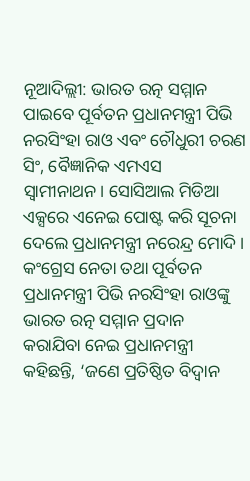ନୂଆଦିଲ୍ଲୀ: ଭାରତ ରତ୍ନ ସମ୍ମାନ ପାଇବେ ପୂର୍ବତନ ପ୍ରଧାନମନ୍ତ୍ରୀ ପିଭି ନରସିଂହା ରାଓ ଏବଂ ଚୌଧୁରୀ ଚରଣ ସିଂ, ବୈଜ୍ଞାନିକ ଏମଏସ ସ୍ବାମୀନାଥନ। ସୋସିଆଲ ମିଡିଆ ଏକ୍ସରେ ଏନେଇ ପୋଷ୍ଟ କରି ସୂଚନା ଦେଲେ ପ୍ରଧାନମନ୍ତ୍ରୀ ନରେନ୍ଦ୍ର ମୋଦି ।
କଂଗ୍ରେସ ନେତା ତଥା ପୂର୍ବତନ ପ୍ରଧାନମନ୍ତ୍ରୀ ପିଭି ନରସିଂହା ରାଓଙ୍କୁ ଭାରତ ରତ୍ନ ସମ୍ମାନ ପ୍ରଦାନ କରାଯିବା ନେଇ ପ୍ରଧାନମନ୍ତ୍ରୀ କହିଛନ୍ତି, ‘ଜଣେ ପ୍ରତିଷ୍ଠିତ ବିଦ୍ବାନ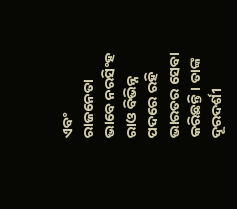ଏବଂ ରାଜନେତା ଭାବେ ନରସିଂହ ରାଓ ବିଭିନ୍ନ ପଦରେ ରହି ଭାରତର ସେବା କରିଛନ୍ତି। ତାଙ୍କ ଦୂରଦର୍ଶୀ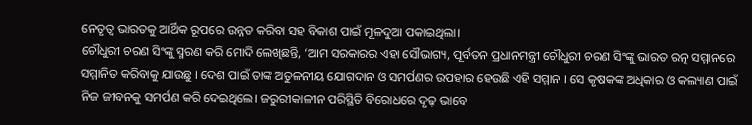ନେତୃତ୍ବ ଭାରତକୁ ଆର୍ଥିକ ରୂପରେ ଉନ୍ନତ କରିବା ସହ ବିକାଶ ପାଇଁ ମୂଳଦୁଆ ପକାଇଥିଲା।
ଚୌଧୁରୀ ଚରଣ ସିଂଙ୍କୁ ସ୍ମରଣ କରି ମୋଦି ଲେଖିଛନ୍ତି, ‘ଆମ ସରକାରର ଏହା ସୌଭାଗ୍ୟ, ପୂର୍ବତନ ପ୍ରଧାନମନ୍ତ୍ରୀ ଚୌଧୁରୀ ଚରଣ ସିଂଙ୍କୁ ଭାରତ ରତ୍ନ ସମ୍ମାନରେ ସମ୍ମାନିତ କରିବାକୁ ଯାଉଛୁ । ଦେଶ ପାଇଁ ତାଙ୍କ ଅତୁଳନୀୟ ଯୋଗଦାନ ଓ ସମର୍ପଣର ଉପହାର ହେଉଛି ଏହି ସମ୍ମାନ । ସେ କୃଷକଙ୍କ ଅଧିକାର ଓ କଲ୍ୟାଣ ପାଇଁ ନିଜ ଜୀବନକୁ ସମର୍ପଣ କରି ଦେଇଥିଲେ। ଜରୁରୀକାଳୀନ ପରିସ୍ଥିତି ବିରୋଧରେ ଦୃଢ଼ ଭାବେ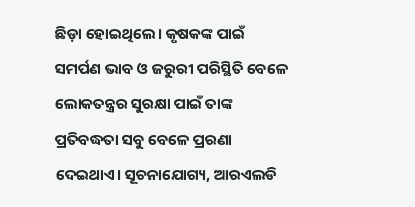ଛିଡ଼ା ହୋଇଥିଲେ। କୃଷକଙ୍କ ପାଇଁ ସମର୍ପଣ ଭାବ ଓ ଜରୁରୀ ପରିସ୍ଥିତି ବେଳେ ଲୋକତନ୍ତ୍ରର ସୁରକ୍ଷା ପାଇଁ ତାଙ୍କ ପ୍ରତିବଦ୍ଧତା ସବୁ ବେଳେ ପ୍ରରଣା ଦେଇଥାଏ। ସୂଚନାଯୋଗ୍ୟ, ଆରଏଲଡି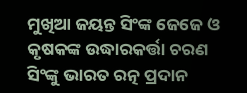ମୁଖିଆ ଜୟନ୍ତ ସିଂଙ୍କ ଜେଜେ ଓ କୃଷକଙ୍କ ଉଦ୍ଧାରକର୍ତ୍ତା ଚରଣ ସିଂଙ୍କୁ ଭାରତ ରତ୍ନ ପ୍ରଦାନ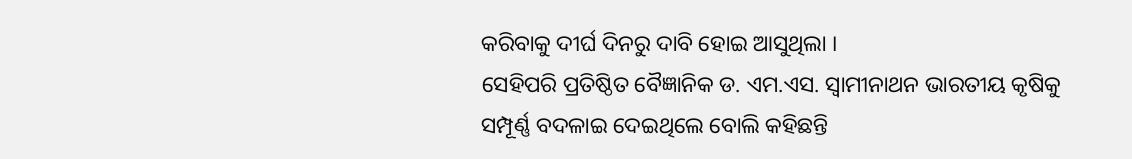କରିବାକୁ ଦୀର୍ଘ ଦିନରୁ ଦାବି ହୋଇ ଆସୁଥିଲା ।
ସେହିପରି ପ୍ରତିଷ୍ଠିତ ବୈଜ୍ଞାନିକ ଡ. ଏମ.ଏସ. ସ୍ବାମୀନାଥନ ଭାରତୀୟ କୃଷିକୁ ସମ୍ପୂର୍ଣ୍ଣ ବଦଳାଇ ଦେଇଥିଲେ ବୋଲି କହିଛନ୍ତି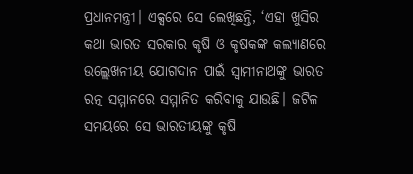ପ୍ରଧାନମନ୍ତ୍ରୀ। ଏକ୍ସରେ ସେ ଲେଖିଛନ୍ତି, ‘ଏହା ଖୁସିର କଥା ଭାରତ ସରକାର କୃଷି ଓ କୃଷକଙ୍କ କଲ୍ୟାଣରେ ଉଲ୍ଲେଖନୀୟ ଯୋଗଦାନ ପାଇଁ ସ୍ବାମୀନାଥଙ୍କୁ ଭାରତ ରତ୍ନ ସମ୍ମାନରେ ସମ୍ମାନିତ କରିବାକୁ ଯାଉଛି। ଜଟିଳ ସମୟରେ ସେ ଭାରତୀୟଙ୍କୁ କୃଷି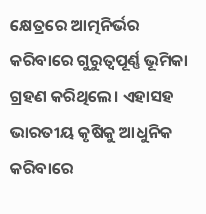କ୍ଷେତ୍ରରେ ଆତ୍ମନିର୍ଭର କରିବାରେ ଗୁରୁତ୍ବପୂର୍ଣ୍ଣ ଭୂମିକା ଗ୍ରହଣ କରିଥିଲେ। ଏହାସହ ଭାରତୀୟ କୃଷିକୁ ଆଧୁନିକ କରିବାରେ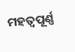ମହତ୍ବପୂର୍ଣ୍ଣ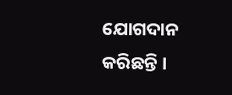ଯୋଗଦାନ କରିଛନ୍ତି ।